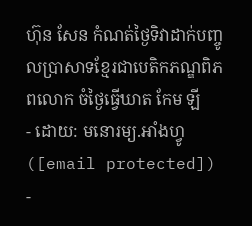ហ៊ុន សែន កំណត់ថ្ងៃទិវាដាក់បញ្ចូលប្រាសាទខ្មែរជាបេតិកភណ្ឌពិភពលោក ចំថ្ងៃធ្វើឃាត កែម ឡី
- ដោយ: មនោរម្យ.អាំងហ្វូ ([email protected]) -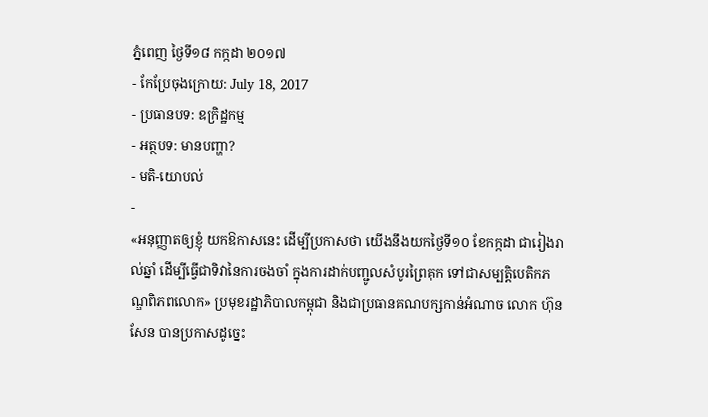ភ្នំពេញ ថ្ងៃទី១៨ កក្កដា ២០១៧
- កែប្រែចុងក្រោយ: July 18, 2017
- ប្រធានបទ: ឧក្រិដ្ឋកម្ម
- អត្ថបទ: មានបញ្ហា?
- មតិ-យោបល់
-
«អនុញ្ញាតឲ្យខ្ញុំ យកឱកាសនេះ ដើម្បីប្រកាសថា យើងនឹងយកថ្ងៃទី១០ ខែកក្កដា ជារៀងរាល់ឆ្នាំ ដើម្បីធ្វើជាទិវានៃការចងចាំ ក្នុងការដាក់បញ្ជូលសំបូរព្រៃគុក ទៅជាសម្បត្តិបេតិកភណ្ឌពិភពលោក» ប្រមុខរដ្ឋាភិបាលកម្ពុជា និងជាប្រធានគណបក្សកាន់អំណាច លោក ហ៊ុន សែន បានប្រកាសដូច្នេះ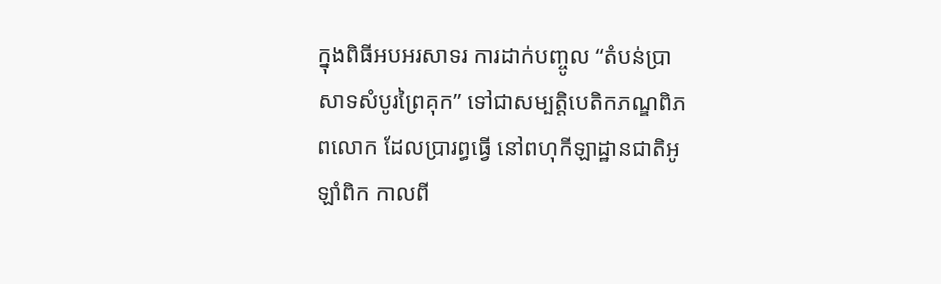ក្នុងពិធីអបអរសាទរ ការដាក់បញ្ចូល “តំបន់ប្រាសាទសំបូរព្រៃគុក” ទៅជាសម្បត្តិបេតិកភណ្ឌពិភពលោក ដែលប្រារព្ធធ្វើ នៅពហុកីឡាដ្ឋានជាតិអូឡាំពិក កាលពី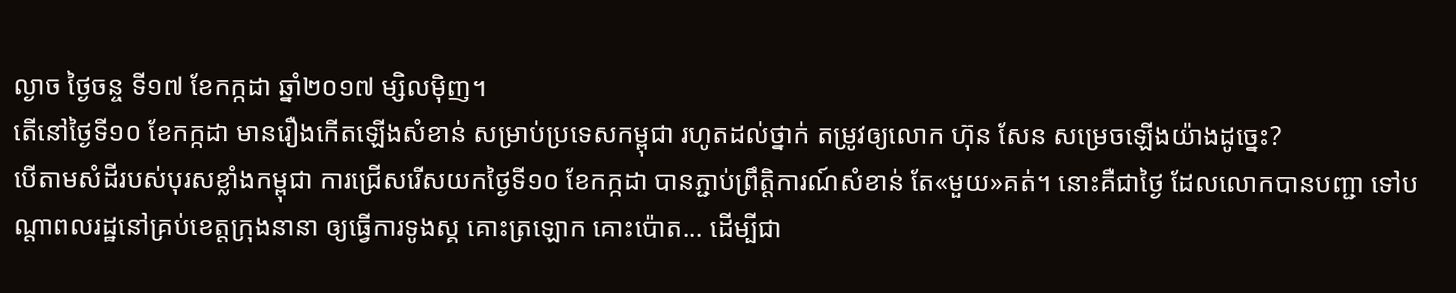ល្ងាច ថ្ងៃចន្ច ទី១៧ ខែកក្កដា ឆ្នាំ២០១៧ ម្សិលម៉ិញ។
តើនៅថ្ងៃទី១០ ខែកក្កដា មានរឿងកើតឡើងសំខាន់ សម្រាប់ប្រទេសកម្ពុជា រហូតដល់ថ្នាក់ តម្រូវឲ្យលោក ហ៊ុន សែន សម្រេចឡើងយ៉ាងដូច្នេះ?
បើតាមសំដីរបស់បុរសខ្លាំងកម្ពុជា ការជ្រើសរើសយកថ្ងៃទី១០ ខែកក្កដា បានភ្ជាប់ព្រឹត្តិការណ៍សំខាន់ តែ«មួយ»គត់។ នោះគឺជាថ្ងៃ ដែលលោកបានបញ្ជា ទៅបណ្ដាពលរដ្ឋនៅគ្រប់ខេត្តក្រុងនានា ឲ្យធ្វើការទូងស្គ គោះត្រឡោក គោះប៉ោត... ដើម្បីជា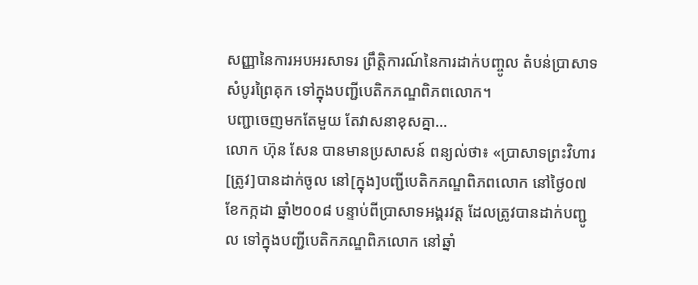សញ្ញានៃការអបអរសាទរ ព្រឹត្តិការណ៍នៃការដាក់បញ្ចូល តំបន់ប្រាសាទសំបូរព្រៃគុក ទៅក្នុងបញ្ជីបេតិកភណ្ឌពិភពលោក។
បញ្ជាចេញមកតែមួយ តែវាសនាខុសគ្នា...
លោក ហ៊ុន សែន បានមានប្រសាសន៍ ពន្យល់ថា៖ «ប្រាសាទព្រះវិហារ [ត្រូវ]បានដាក់ចូល នៅ[ក្នុង]បញ្ជីបេតិកភណ្ឌពិភពលោក នៅថ្ងៃ០៧ ខែកក្កដា ឆ្នាំ២០០៨ បន្ទាប់ពីប្រាសាទអង្គរវត្ត ដែលត្រូវបានដាក់បញ្ជូល ទៅក្នុងបញ្ជីបេតិកភណ្ឌពិភលោក នៅឆ្នាំ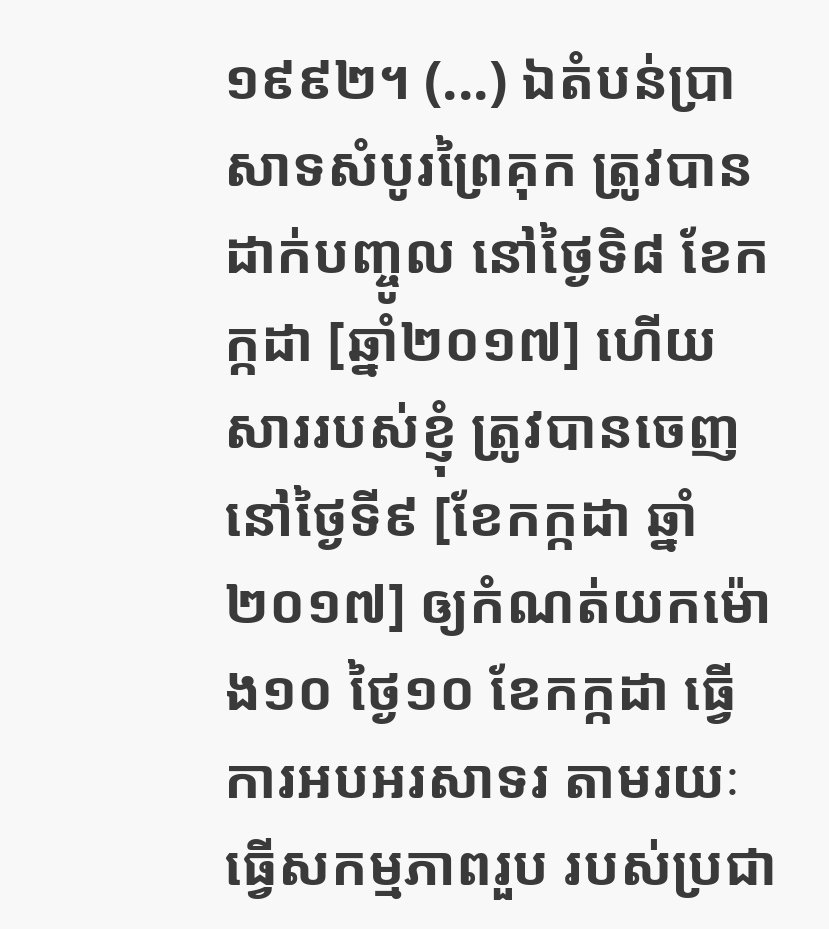១៩៩២។ (...) ឯតំបន់ប្រាសាទសំបូរព្រៃគុក ត្រូវបានដាក់បញ្ចូល នៅថ្ងៃទិ៨ ខែកក្កដា [ឆ្នាំ២០១៧] ហើយ សាររបស់ខ្ញុំ ត្រូវបានចេញ នៅថ្ងៃទី៩ [ខែកក្កដា ឆ្នាំ២០១៧] ឲ្យកំណត់យកម៉ោង១០ ថ្ងៃ១០ ខែកក្កដា ធ្វើការអបអរសាទរ តាមរយៈធ្វើសកម្មភាពរួប របស់ប្រជា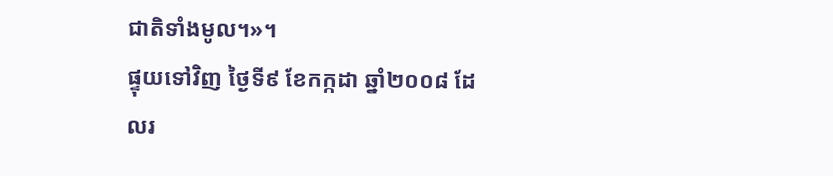ជាតិទាំងមូល។»។
ផ្ទុយទៅវិញ ថ្ងៃទី៩ ខែកក្កដា ឆ្នាំ២០០៨ ដែលរ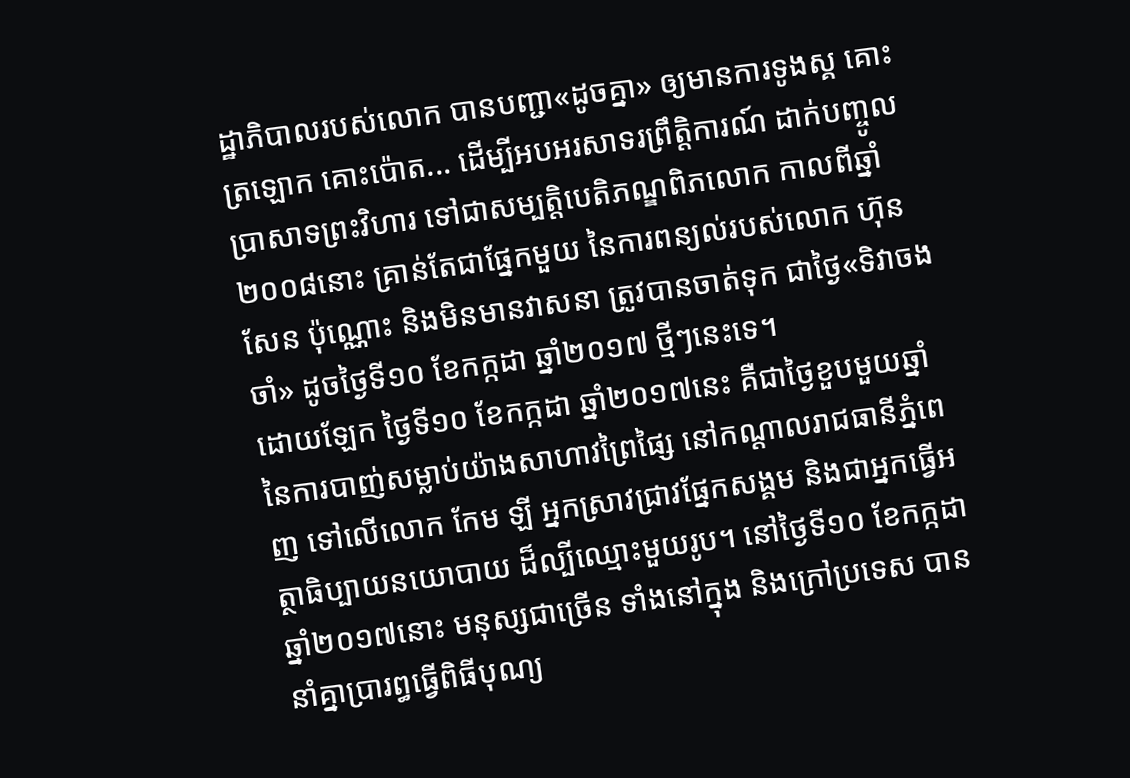ដ្ឋាភិបាលរបស់លោក បានបញ្ជា«ដូចគ្នា» ឲ្យមានការទូងស្គ គោះត្រឡោក គោះប៉ោត... ដើម្បីអបអរសាទរព្រឹត្តិការណ៍ ដាក់បញ្ចូលប្រាសាទព្រះវិហារ ទៅជាសម្បត្តិបេតិភណ្ឌពិភលោក កាលពីឆ្នាំ២០០៨នោះ គ្រាន់តែជាផ្នែកមួយ នៃការពន្យល់របស់លោក ហ៊ុន សែន ប៉ុណ្ណោះ និងមិនមានវាសនា ត្រូវបានចាត់ទុក ជាថ្ងៃ«ទិវាចងចាំ» ដូចថ្ងៃទី១០ ខែកក្កដា ឆ្នាំ២០១៧ ថ្មីៗនេះទេ។
ដោយឡែក ថ្ងៃទី១០ ខែកក្កដា ឆ្នាំ២០១៧នេះ គឺជាថ្ងៃខួបមួយឆ្នាំ នៃការបាញ់សម្លាប់យ៉ាងសាហាវព្រៃផ្សៃ នៅកណ្ដាលរាជធានីភ្នំពេញ ទៅលើលោក កែម ឡី អ្នកស្រាវជ្រាវផ្នែកសង្គម និងជាអ្នកធ្វើអត្ថាធិប្បាយនយោបាយ ដ៏ល្បីឈ្មោះមួយរូប។ នៅថ្ងៃទី១០ ខែកក្កដា ឆ្នាំ២០១៧នោះ មនុស្សជាច្រើន ទាំងនៅក្នុង និងក្រៅប្រទេស បាននាំគ្នាប្រារព្ធធ្វើពិធីបុណ្យ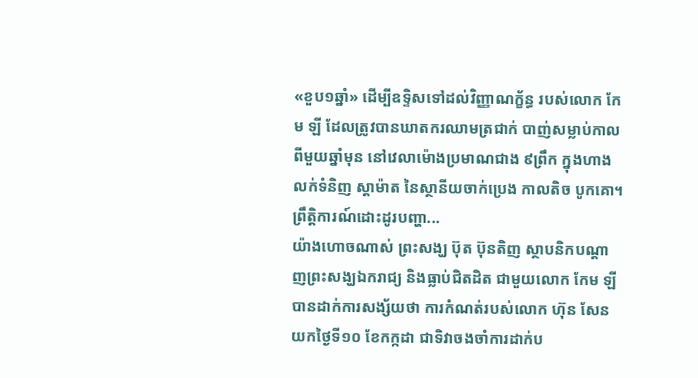«ខួប១ឆ្នាំ» ដើម្បីឧទ្ទិសទៅដល់វិញ្ញាណក្ខ័ន្ធ របស់លោក កែម ឡី ដែលត្រូវបានឃាតករឈាមត្រជាក់ បាញ់សម្លាប់កាលពីមួយឆ្នាំមុន នៅវេលាម៉ោងប្រមាណជាង ៩ព្រឹក ក្នុងហាងលក់ទំនិញ ស្ដាម៉ាត នៃស្ថានីយចាក់ប្រេង កាលតិច បូកគោ។
ព្រឹត្តិការណ៍ដោះដូរបញ្ហា...
យ៉ាងហោចណាស់ ព្រះសង្ឃ ប៊ុត ប៊ុនតិញ ស្ថាបនិកបណ្ដាញព្រះសង្ឃឯករាជ្យ និងធ្លាប់ជិតដិត ជាមួយលោក កែម ឡី បានដាក់ការសង្ស័យថា ការកំណត់របស់លោក ហ៊ុន សែន យកថ្ងៃទី១០ ខែកក្កដា ជាទិវាចងចាំការដាក់ប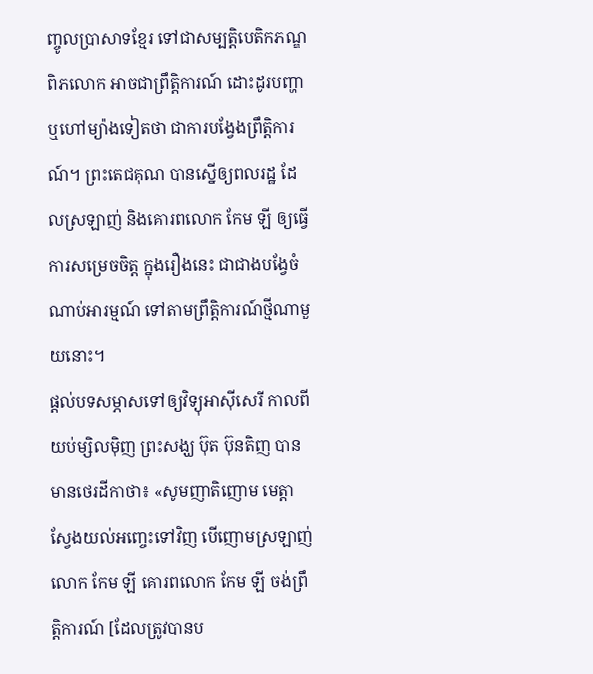ញ្ចូលប្រាសាទខ្មែរ ទៅជាសម្បត្តិបេតិកភណ្ឌពិភលោក អាចជាព្រឹត្តិការណ៍ ដោះដូរបញ្ហា ឬហៅម្យ៉ាងទៀតថា ជាការបង្វែងព្រឹត្តិការណ៍។ ព្រះតេជគុណ បានស្នើឲ្យពលរដ្ឋ ដែលស្រឡាញ់ និងគោរពលោក កែម ឡី ឲ្យធ្វើការសម្រេចចិត្ត ក្នុងរឿងនេះ ជាជាងបង្វែចំណាប់អារម្មណ៍ ទៅតាមព្រឹត្តិការណ៍ថ្មីណាមួយនោះ។
ផ្ដល់បទសម្ភាសទៅឲ្យវិទ្យុអាស៊ីសេរី កាលពីយប់ម្សិលម៉ិញ ព្រះសង្ឃ ប៊ុត ប៊ុនតិញ បានមានថេរដីកាថា៖ «សូមញាតិញោម មេត្តាស្វែងយល់អញ្ចេះទៅវិញ បើញោមស្រឡាញ់ លោក កែម ឡី គោរពលោក កែម ឡី ចង់ព្រឹត្តិការណ៍ [ដែលត្រូវបានប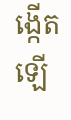ង្កើតឡើ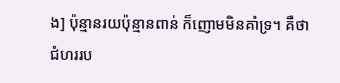ង] ប៉ុន្មានរយប៉ុន្មានពាន់ ក៏ញោមមិនគាំទ្រ។ គឺថាជំហររប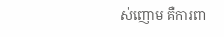ស់ញោម គឺការពា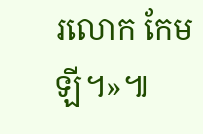រលោក កែម ឡី។»៕